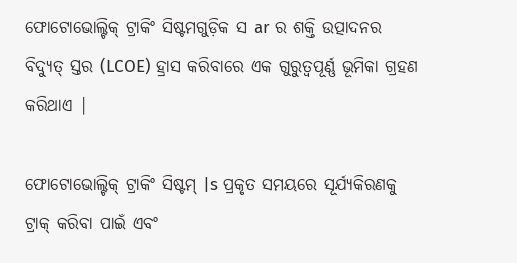ଫୋଟୋଭୋଲ୍ଟିକ୍ ଟ୍ରାକିଂ ସିଷ୍ଟମଗୁଡ଼ିକ ସ ar ର ଶକ୍ତି ଉତ୍ପାଦନର ବିଦ୍ୟୁତ୍ ସ୍ତର (LCOE) ହ୍ରାସ କରିବାରେ ଏକ ଗୁରୁତ୍ୱପୂର୍ଣ୍ଣ ଭୂମିକା ଗ୍ରହଣ କରିଥାଏ |

ଫୋଟୋଭୋଲ୍ଟିକ୍ ଟ୍ରାକିଂ ସିଷ୍ଟମ୍ |s ପ୍ରକୃତ ସମୟରେ ସୂର୍ଯ୍ୟକିରଣକୁ ଟ୍ରାକ୍ କରିବା ପାଇଁ ଏବଂ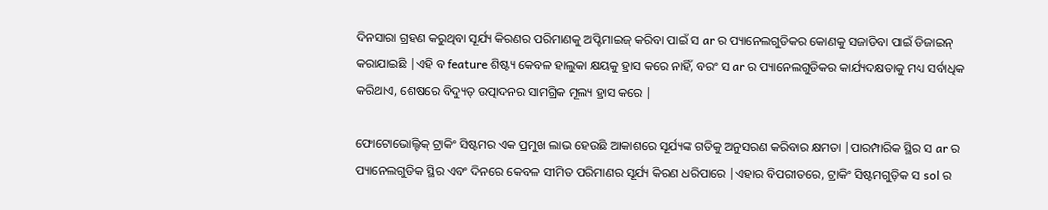ଦିନସାରା ଗ୍ରହଣ କରୁଥିବା ସୂର୍ଯ୍ୟ କିରଣର ପରିମାଣକୁ ଅପ୍ଟିମାଇଜ୍ କରିବା ପାଇଁ ସ ar ର ପ୍ୟାନେଲଗୁଡିକର କୋଣକୁ ସଜାଡିବା ପାଇଁ ଡିଜାଇନ୍ କରାଯାଇଛି |ଏହି ବ feature ଶିଷ୍ଟ୍ୟ କେବଳ ହାଲୁକା କ୍ଷୟକୁ ହ୍ରାସ କରେ ନାହିଁ, ବରଂ ସ ar ର ପ୍ୟାନେଲଗୁଡିକର କାର୍ଯ୍ୟଦକ୍ଷତାକୁ ମଧ୍ୟ ସର୍ବାଧିକ କରିଥାଏ, ଶେଷରେ ବିଦ୍ୟୁତ୍ ଉତ୍ପାଦନର ସାମଗ୍ରିକ ମୂଲ୍ୟ ହ୍ରାସ କରେ |

ଫୋଟୋଭୋଲ୍ଟିକ୍ ଟ୍ରାକିଂ ସିଷ୍ଟମର ଏକ ପ୍ରମୁଖ ଲାଭ ହେଉଛି ଆକାଶରେ ସୂର୍ଯ୍ୟଙ୍କ ଗତିକୁ ଅନୁସରଣ କରିବାର କ୍ଷମତା |ପାରମ୍ପାରିକ ସ୍ଥିର ସ ar ର ପ୍ୟାନେଲଗୁଡିକ ସ୍ଥିର ଏବଂ ଦିନରେ କେବଳ ସୀମିତ ପରିମାଣର ସୂର୍ଯ୍ୟ କିରଣ ଧରିପାରେ |ଏହାର ବିପରୀତରେ, ଟ୍ରାକିଂ ସିଷ୍ଟମଗୁଡ଼ିକ ସ sol ର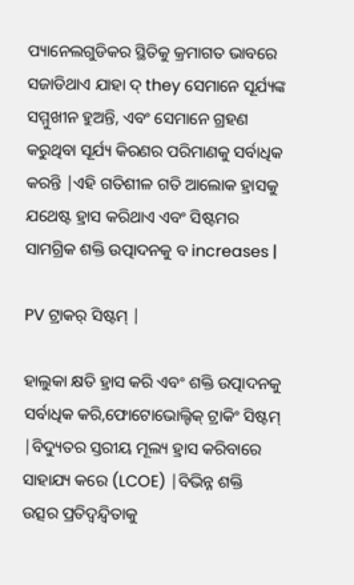ପ୍ୟାନେଲଗୁଡିକର ସ୍ଥିତିକୁ କ୍ରମାଗତ ଭାବରେ ସଜାଡିଥାଏ ଯାହା ଦ୍ they ସେମାନେ ସୂର୍ଯ୍ୟଙ୍କ ସମ୍ମୁଖୀନ ହୁଅନ୍ତି, ଏବଂ ସେମାନେ ଗ୍ରହଣ କରୁଥିବା ସୂର୍ଯ୍ୟ କିରଣର ପରିମାଣକୁ ସର୍ବାଧିକ କରନ୍ତି |ଏହି ଗତିଶୀଳ ଗତି ଆଲୋକ ହ୍ରାସକୁ ଯଥେଷ୍ଟ ହ୍ରାସ କରିଥାଏ ଏବଂ ସିଷ୍ଟମର ସାମଗ୍ରିକ ଶକ୍ତି ଉତ୍ପାଦନକୁ ବ increases |

PV ଟ୍ରାକର୍ ସିଷ୍ଟମ୍ |

ହାଲୁକା କ୍ଷତି ହ୍ରାସ କରି ଏବଂ ଶକ୍ତି ଉତ୍ପାଦନକୁ ସର୍ବାଧିକ କରି,ଫୋଟୋଭୋଲ୍ଟିକ୍ ଟ୍ରାକିଂ ସିଷ୍ଟମ୍ |ବିଦ୍ୟୁତର ସ୍ତରୀୟ ମୂଲ୍ୟ ହ୍ରାସ କରିବାରେ ସାହାଯ୍ୟ କରେ (LCOE) |ବିଭିନ୍ନ ଶକ୍ତି ଉତ୍ସର ପ୍ରତିଦ୍ୱନ୍ଦ୍ୱିତାକୁ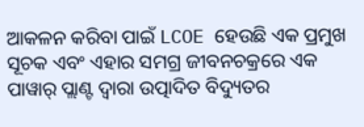ଆକଳନ କରିବା ପାଇଁ LCOE ହେଉଛି ଏକ ପ୍ରମୁଖ ସୂଚକ ଏବଂ ଏହାର ସମଗ୍ର ଜୀବନଚକ୍ରରେ ଏକ ପାୱାର୍ ପ୍ଲାଣ୍ଟ ଦ୍ୱାରା ଉତ୍ପାଦିତ ବିଦ୍ୟୁତର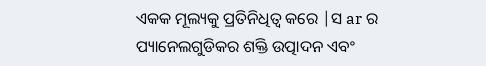ଏକକ ମୂଲ୍ୟକୁ ପ୍ରତିନିଧିତ୍ୱ କରେ |ସ ar ର ପ୍ୟାନେଲଗୁଡିକର ଶକ୍ତି ଉତ୍ପାଦନ ଏବଂ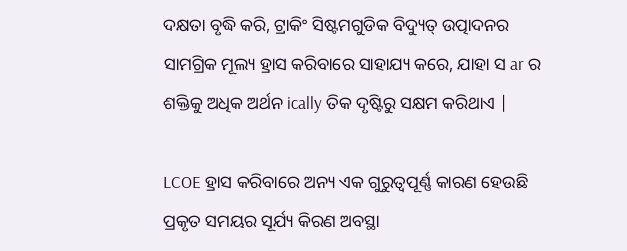ଦକ୍ଷତା ବୃଦ୍ଧି କରି, ଟ୍ରାକିଂ ସିଷ୍ଟମଗୁଡିକ ବିଦ୍ୟୁତ୍ ଉତ୍ପାଦନର ସାମଗ୍ରିକ ମୂଲ୍ୟ ହ୍ରାସ କରିବାରେ ସାହାଯ୍ୟ କରେ, ଯାହା ସ ar ର ଶକ୍ତିକୁ ଅଧିକ ଅର୍ଥନ ically ତିକ ଦୃଷ୍ଟିରୁ ସକ୍ଷମ କରିଥାଏ |

LCOE ହ୍ରାସ କରିବାରେ ଅନ୍ୟ ଏକ ଗୁରୁତ୍ୱପୂର୍ଣ୍ଣ କାରଣ ହେଉଛି ପ୍ରକୃତ ସମୟର ସୂର୍ଯ୍ୟ କିରଣ ଅବସ୍ଥା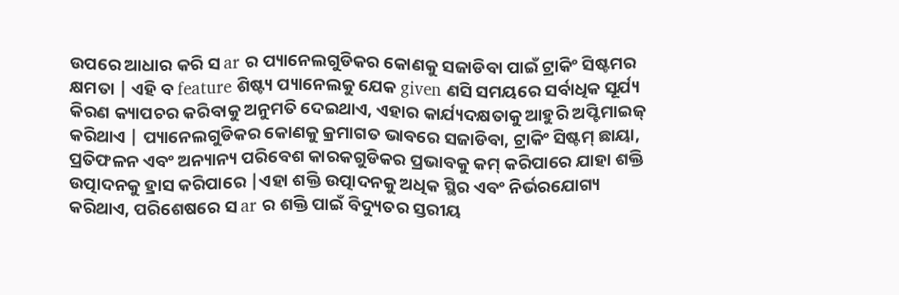ଉପରେ ଆଧାର କରି ସ ar ର ପ୍ୟାନେଲଗୁଡିକର କୋଣକୁ ସଜାଡିବା ପାଇଁ ଟ୍ରାକିଂ ସିଷ୍ଟମର କ୍ଷମତା | ଏହି ବ feature ଶିଷ୍ଟ୍ୟ ପ୍ୟାନେଲକୁ ଯେକ given ଣସି ସମୟରେ ସର୍ବାଧିକ ସୂର୍ଯ୍ୟ କିରଣ କ୍ୟାପଚର କରିବାକୁ ଅନୁମତି ଦେଇଥାଏ, ଏହାର କାର୍ଯ୍ୟଦକ୍ଷତାକୁ ଆହୁରି ଅପ୍ଟିମାଇଜ୍ କରିଥାଏ | ପ୍ୟାନେଲଗୁଡିକର କୋଣକୁ କ୍ରମାଗତ ଭାବରେ ସଜାଡିବା, ଟ୍ରାକିଂ ସିଷ୍ଟମ୍ ଛାୟା, ପ୍ରତିଫଳନ ଏବଂ ଅନ୍ୟାନ୍ୟ ପରିବେଶ କାରକଗୁଡିକର ପ୍ରଭାବକୁ କମ୍ କରିପାରେ ଯାହା ଶକ୍ତି ଉତ୍ପାଦନକୁ ହ୍ରାସ କରିପାରେ |ଏହା ଶକ୍ତି ଉତ୍ପାଦନକୁ ଅଧିକ ସ୍ଥିର ଏବଂ ନିର୍ଭରଯୋଗ୍ୟ କରିଥାଏ, ପରିଶେଷରେ ସ ar ର ଶକ୍ତି ପାଇଁ ବିଦ୍ୟୁତର ସ୍ତରୀୟ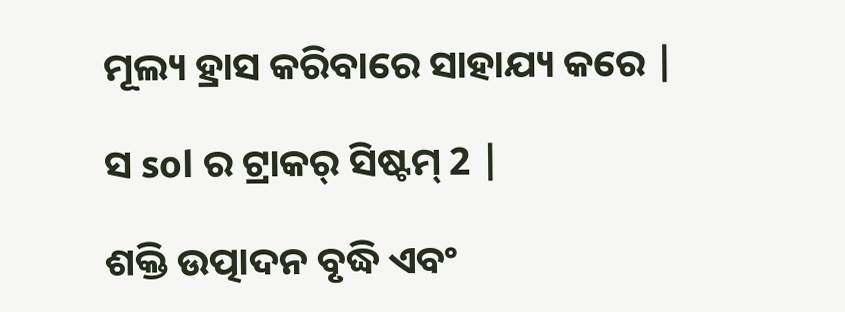ମୂଲ୍ୟ ହ୍ରାସ କରିବାରେ ସାହାଯ୍ୟ କରେ |

ସ sol ର ଟ୍ରାକର୍ ସିଷ୍ଟମ୍ 2 |

ଶକ୍ତି ଉତ୍ପାଦନ ବୃଦ୍ଧି ଏବଂ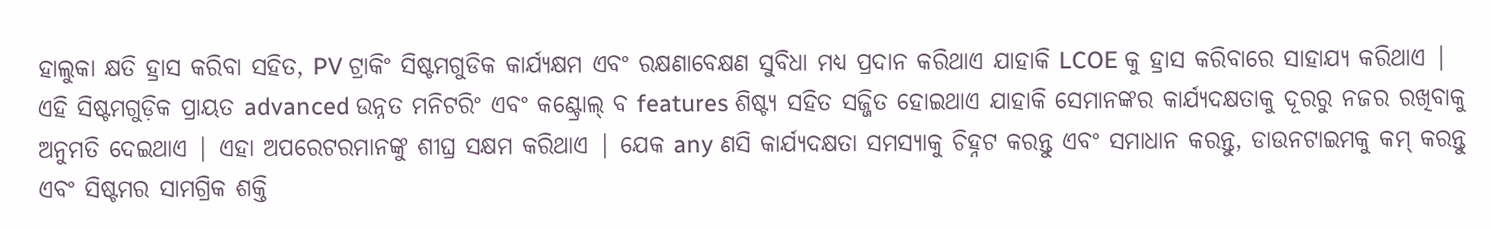ହାଲୁକା କ୍ଷତି ହ୍ରାସ କରିବା ସହିତ, PV ଟ୍ରାକିଂ ସିଷ୍ଟମଗୁଡିକ କାର୍ଯ୍ୟକ୍ଷମ ଏବଂ ରକ୍ଷଣାବେକ୍ଷଣ ସୁବିଧା ମଧ୍ୟ ପ୍ରଦାନ କରିଥାଏ ଯାହାକି LCOE କୁ ହ୍ରାସ କରିବାରେ ସାହାଯ୍ୟ କରିଥାଏ | ଏହି ସିଷ୍ଟମଗୁଡ଼ିକ ପ୍ରାୟତ advanced ଉନ୍ନତ ମନିଟରିଂ ଏବଂ କଣ୍ଟ୍ରୋଲ୍ ବ features ଶିଷ୍ଟ୍ୟ ସହିତ ସଜ୍ଜିତ ହୋଇଥାଏ ଯାହାକି ସେମାନଙ୍କର କାର୍ଯ୍ୟଦକ୍ଷତାକୁ ଦୂରରୁ ନଜର ରଖିବାକୁ ଅନୁମତି ଦେଇଥାଏ | ଏହା ଅପରେଟରମାନଙ୍କୁ ଶୀଘ୍ର ସକ୍ଷମ କରିଥାଏ | ଯେକ any ଣସି କାର୍ଯ୍ୟଦକ୍ଷତା ସମସ୍ୟାକୁ ଚିହ୍ନଟ କରନ୍ତୁ ଏବଂ ସମାଧାନ କରନ୍ତୁ, ଡାଉନଟାଇମକୁ କମ୍ କରନ୍ତୁ ଏବଂ ସିଷ୍ଟମର ସାମଗ୍ରିକ ଶକ୍ତି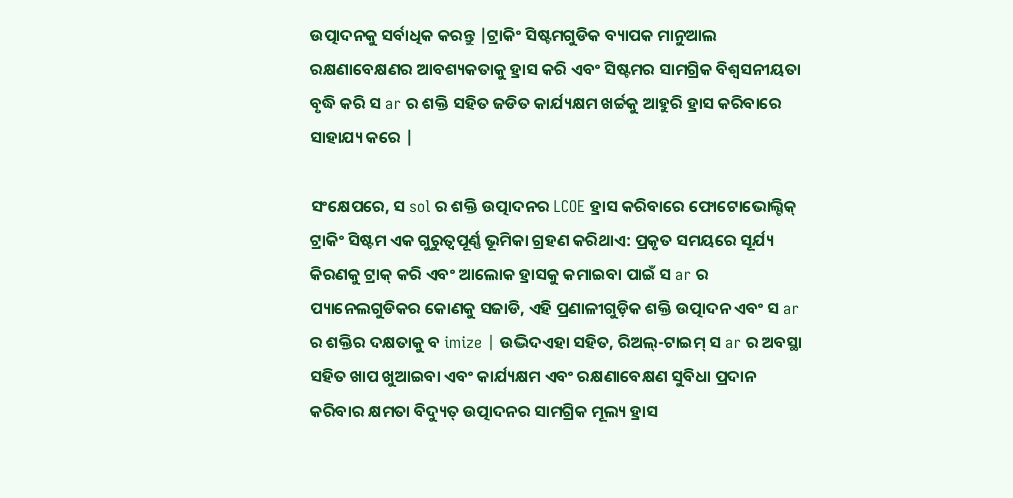ଉତ୍ପାଦନକୁ ସର୍ବାଧିକ କରନ୍ତୁ |ଟ୍ରାକିଂ ସିଷ୍ଟମଗୁଡିକ ବ୍ୟାପକ ମାନୁଆଲ ରକ୍ଷଣାବେକ୍ଷଣର ଆବଶ୍ୟକତାକୁ ହ୍ରାସ କରି ଏବଂ ସିଷ୍ଟମର ସାମଗ୍ରିକ ବିଶ୍ୱସନୀୟତା ବୃଦ୍ଧି କରି ସ ar ର ଶକ୍ତି ସହିତ ଜଡିତ କାର୍ଯ୍ୟକ୍ଷମ ଖର୍ଚ୍ଚକୁ ଆହୁରି ହ୍ରାସ କରିବାରେ ସାହାଯ୍ୟ କରେ |

ସଂକ୍ଷେପରେ, ସ sol ର ଶକ୍ତି ଉତ୍ପାଦନର LCOE ହ୍ରାସ କରିବାରେ ଫୋଟୋଭୋଲ୍ଟିକ୍ ଟ୍ରାକିଂ ସିଷ୍ଟମ ଏକ ଗୁରୁତ୍ୱପୂର୍ଣ୍ଣ ଭୂମିକା ଗ୍ରହଣ କରିଥାଏ: ପ୍ରକୃତ ସମୟରେ ସୂର୍ଯ୍ୟ କିରଣକୁ ଟ୍ରାକ୍ କରି ଏବଂ ଆଲୋକ ହ୍ରାସକୁ କମାଇବା ପାଇଁ ସ ar ର ପ୍ୟାନେଲଗୁଡିକର କୋଣକୁ ସଜାଡି, ଏହି ପ୍ରଣାଳୀଗୁଡ଼ିକ ଶକ୍ତି ଉତ୍ପାଦନ ଏବଂ ସ ar ର ଶକ୍ତିର ଦକ୍ଷତାକୁ ବ imize | ଉଦ୍ଭିଦଏହା ସହିତ, ରିଅଲ୍-ଟାଇମ୍ ସ ar ର ଅବସ୍ଥା ସହିତ ଖାପ ଖୁଆଇବା ଏବଂ କାର୍ଯ୍ୟକ୍ଷମ ଏବଂ ରକ୍ଷଣାବେକ୍ଷଣ ସୁବିଧା ପ୍ରଦାନ କରିବାର କ୍ଷମତା ବିଦ୍ୟୁତ୍ ଉତ୍ପାଦନର ସାମଗ୍ରିକ ମୂଲ୍ୟ ହ୍ରାସ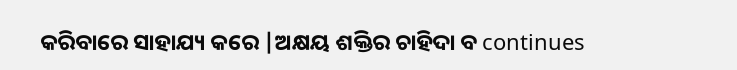କରିବାରେ ସାହାଯ୍ୟ କରେ |ଅକ୍ଷୟ ଶକ୍ତିର ଚାହିଦା ବ continues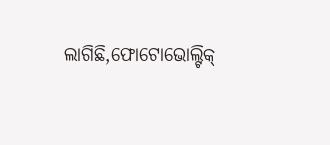ଲାଗିଛି,ଫୋଟୋଭୋଲ୍ଟିକ୍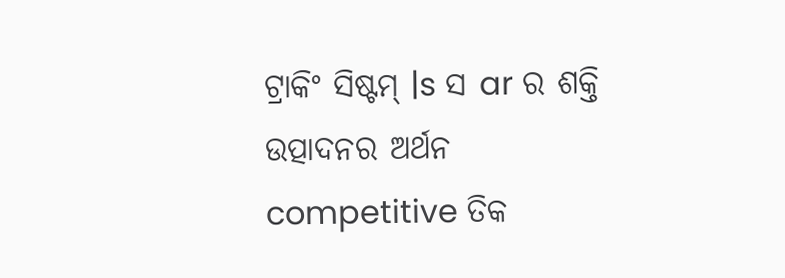ଟ୍ରାକିଂ ସିଷ୍ଟମ୍ |s ସ ar ର ଶକ୍ତି ଉତ୍ପାଦନର ଅର୍ଥନ competitive ତିକ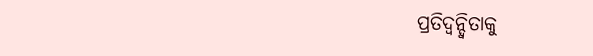ପ୍ରତିଦ୍ୱନ୍ଦ୍ୱିତାକୁ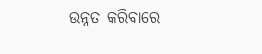ଉନ୍ନତ କରିବାରେ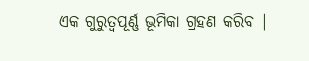ଏକ ଗୁରୁତ୍ୱପୂର୍ଣ୍ଣ ଭୂମିକା ଗ୍ରହଣ କରିବ |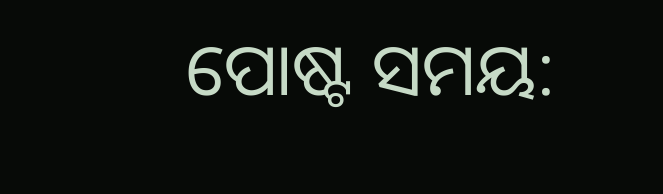ପୋଷ୍ଟ ସମୟ: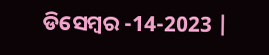ଡିସେମ୍ବର -14-2023 |